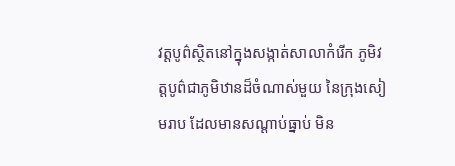វត្តបូព៌ស្ថិតនៅក្នុងសង្កាត់សាលាកំរើក ភូមិវត្តបូព៌ជាភូមិឋានដ៏ចំណាស់មួយ នៃក្រុងសៀមរាប ដែលមានសណ្ដាប់ធ្នាប់ មិន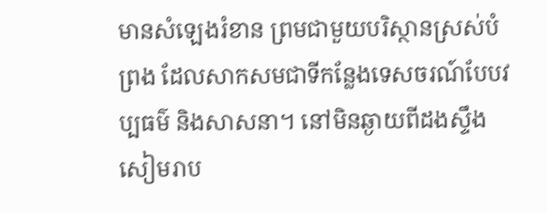មានសំឡេងរំខាន ព្រមជាមួយបរិស្ថានស្រស់បំព្រង ដែលសាកសមជាទីកន្លែងទេសចរណ៍បែបវប្បធម៌ និងសាសនា។ នៅមិនឆ្ងាយពីដងស្ទឹងសៀមរាប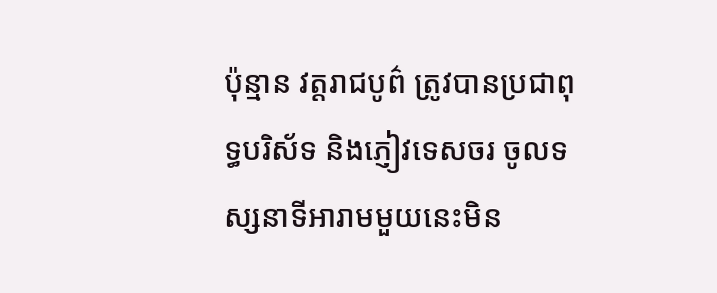ប៉ុន្មាន វត្តរាជបូព៌ ត្រូវបានប្រជាពុទ្ធបរិស័ទ និងភ្ញៀវទេសចរ ចូលទស្សនាទីអារាមមួយនេះមិន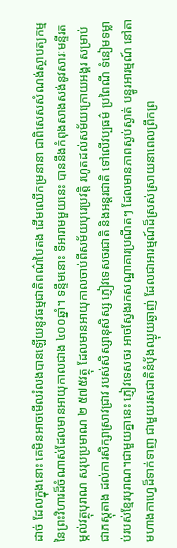ដាច់ ដែលក្នុងនោះ គេមិនអាចមើលរំលងបានឡើយនូវធម្មជាតិពណ៌បៃតង ដើមឈើកម្រនានា ជាពិសេសសំណង់ស្ថាបត្យកម្មនៃព្រះវិហារដ៏ចំណាស់ដែលមានអាយុកាលជាង ៤០០ឆ្នាំ។ ទន្ទឹមនោះ ទីអារាមមួយនេះ បាននឹងកំពុងសាងសង់នូវសារៈមន្ទីរតម្កល់វត្ថុបុរាណ សរុបប្រមាណ ២ ៥៧៥វត្ថុ ដែលមានអាយុកាលចាប់ពីសម័យបុរេប្រវត្តិ រហូតដល់សម័យក្រោយអង្គរ សម្រាប់ជាភស្តុតាង ដល់ការសិក្សាស្រាវជ្រាវ របស់សិស្សានុសិស្ស ភ្ញៀវទេសចរជាតិ និងអន្តរជាតិ ទៅលើវប្បធម៌ ប្រពៃណី ទំនៀមទម្លាប់របស់ខ្មែរបុរាណ។ជាមួយគ្នានេះ ភ្ញៀវទេសចរ អាចស្វែងរកសណ្ឋាគារប្រណីតៗ ដែលមានភាពស្ងប់ស្ងាត់ បន្ធូរអារម្មណ៍ នៅតាមហាងកាហ្វេដ៏ទាក់ទាញ ជាមួយរសជាតិនំបុ័ងឈ្ងុយឆ្ងាញ់ ដែលជាអារម្មណ៍ដ៏ស្រស់ស្រាយនាពេលព្រឹកព្រ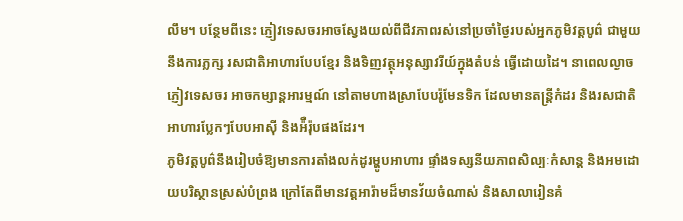លឹម។ បន្ថែមពីនេះ ភ្ញៀវទេសចរអាចស្វែងយល់ពីជីវភាពរស់នៅប្រចាំថ្ងៃរបស់អ្នកភូមិវត្តបូព៌ ជាមួយនឹងការភ្លក្ស រសជាតិអាហារបែបខ្មែរ និងទិញវត្ថុអនុស្សាវរីយ៍ក្នុងតំបន់ ធ្វើដោយដៃ។ នាពេលល្ងាចភ្ញៀវទេសចរ អាចកម្សាន្តអារម្មណ៍ នៅតាមហាងស្រាបែបរ៉ូមែនទិក ដែលមានតន្ត្រីកំដរ និងរសជាតិអាហារប្លែកៗបែបអាស៊ី និងអ៉ឺរ៉ុបផងដែរ។
ភូមិវត្តបូព៌នឹងរៀបចំឱ្យមានការតាំងលក់ដូរម្ហូបអាហារ ផ្ទាំងទស្សនីយភាពសិល្បៈកំសាន្ត និងអមដោយបរិស្ថានស្រស់បំព្រង ក្រៅតែពីមានវត្តអារ៉ាមដ៏មានវ័យចំណាស់ និងសាលារៀនគំ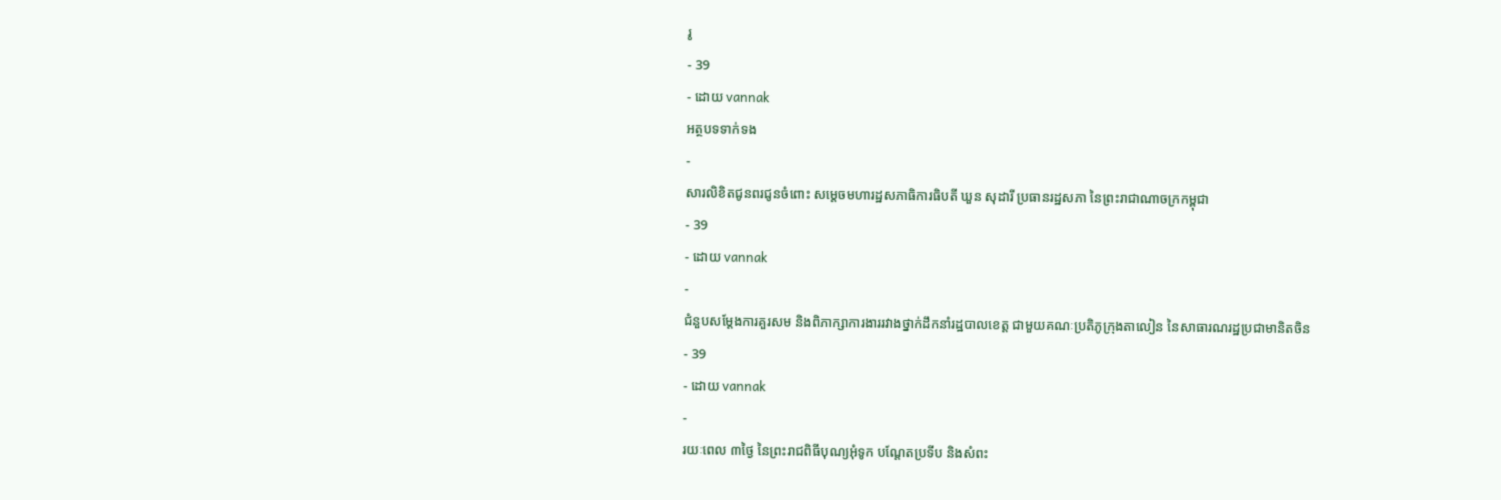រូ
- 39
- ដោយ vannak
អត្ថបទទាក់ទង
-
សារលិខិតជូនពរជូនចំពោះ សម្តេចមហារដ្ឋសភាធិការធិបតី ឃួន សុដារី ប្រធានរដ្ឋសភា នៃព្រះរាជាណាចក្រកម្ពុជា
- 39
- ដោយ vannak
-
ជំនួបសម្ដែងការគួរសម និងពិភាក្សាការងាររវាងថ្នាក់ដឹកនាំរដ្ឋបាលខេត្ត ជាមួយគណៈប្រតិភូក្រុងតាលៀន នៃសាធារណរដ្ឋប្រជាមានិតចិន
- 39
- ដោយ vannak
-
រយៈពេល ៣ថ្ងៃ នៃព្រះរាជពិធីបុណ្យអុំទូក បណ្តែតប្រទីប និងសំពះ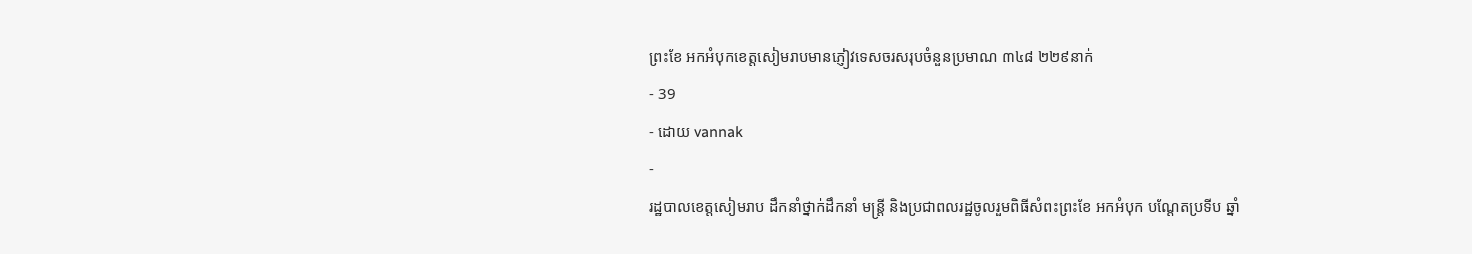ព្រះខែ អកអំបុកខេត្តសៀមរាបមានភ្ញៀវទេសចរសរុបចំនួនប្រមាណ ៣៤៨ ២២៩នាក់
- 39
- ដោយ vannak
-
រដ្ឋបាលខេត្តសៀមរាប ដឹកនាំថ្នាក់ដឹកនាំ មន្រ្តី និងប្រជាពលរដ្ឋចូលរួមពិធីសំពះព្រះខែ អកអំបុក បណ្ដែតប្រទីប ឆ្នាំ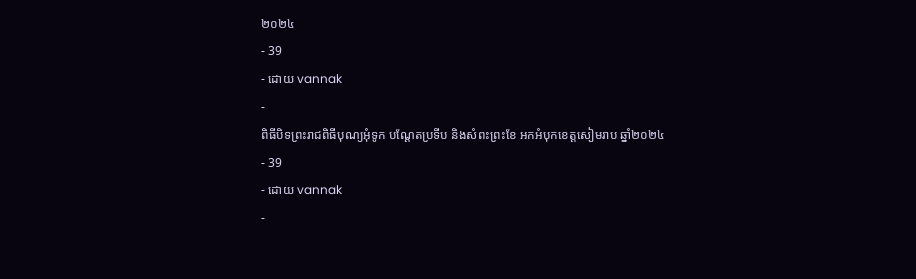២០២៤
- 39
- ដោយ vannak
-
ពិធីបិទព្រះរាជពិធីបុណ្យអុំទូក បណ្តែតប្រទីប និងសំពះព្រះខែ អកអំបុកខេត្តសៀមរាប ឆ្នាំ២០២៤
- 39
- ដោយ vannak
-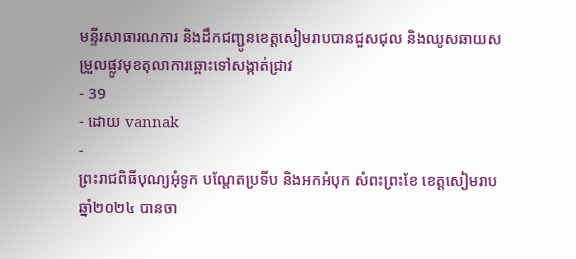មន្ទីរសាធារណការ និងដឹកជញ្ជូនខេត្តសៀមរាបបានជួសជុល និងឈូសឆាយសម្រួលផ្លូវមុខតុលាការឆ្ពោះទៅសង្កាត់ជ្រាវ
- 39
- ដោយ vannak
-
ព្រះរាជពិធីបុណ្យអុំទូក បណ្តែតប្រទីប និងអកអំបុក សំពះព្រះខែ ខេត្តសៀមរាប ឆ្នាំ២០២៤ បានចា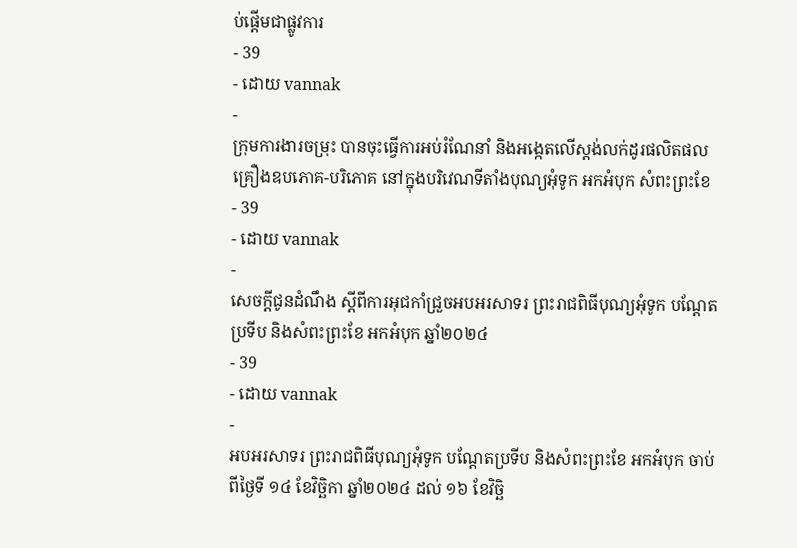ប់ផ្ដើមជាផ្លូវការ
- 39
- ដោយ vannak
-
ក្រុមការងារចម្រុះ បានចុះធ្វើការអប់រំណែនាំ និងអង្កេតលើស្តង់លក់ដូរផលិតផលគ្រឿងឧបភោគ-បរិភោគ នៅក្នុងបរិវេណទីតាំងបុណ្យអុំទូក អកអំបុក សំពះព្រះខែ
- 39
- ដោយ vannak
-
សេចក្តីជូនដំណឹង ស្តីពីការអុជកាំជ្រួចអបអរសាទរ ព្រះរាជពិធីបុណ្យអុំទូក បណ្តែតប្រទីប និងសំពះព្រះខែ អកអំបុក ឆ្នាំ២០២៤
- 39
- ដោយ vannak
-
អបអរសាទរ ព្រះរាជពិធីបុណ្យអុំទូក បណ្ដែតប្រទីប និងសំពះព្រះខែ អកអំបុក ចាប់ពីថ្ងៃទី ១៤ ខែវិច្ឆិកា ឆ្នាំ២០២៤ ដល់ ១៦ ខែវិច្ឆិ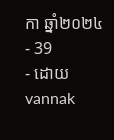កា ឆ្នាំ២០២៤
- 39
- ដោយ vannak